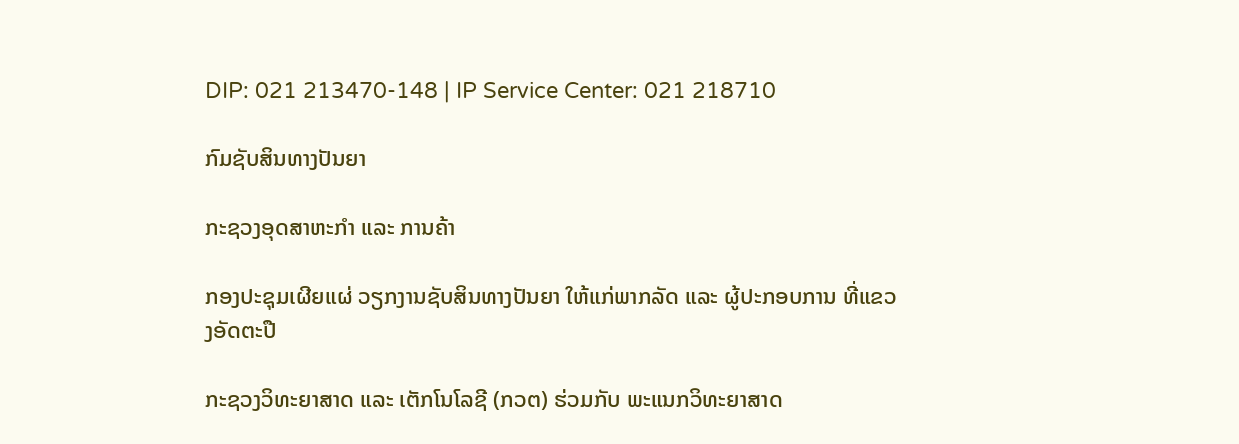DIP: 021 213470-148 | IP Service Center: 021 218710

ກົມຊັບສິນທາງປັນຍາ

ກະຊວງອຸດສາຫະກຳ ແລະ ການຄ້າ

ກອງປະຊຸມເຜີຍແຜ່ ວຽກງານຊັບສິນທາງປັນຍາ ໃຫ້ແກ່ພາກລັດ ແລະ ຜູ້ປະກອບການ ທີ່ແຂວງອັດຕະປື

ກະຊວງວິທະຍາສາດ ແລະ ເຕັກໂນໂລຊີ (ກວຕ) ຮ່ວມກັບ ພະແນກວິທະຍາສາດ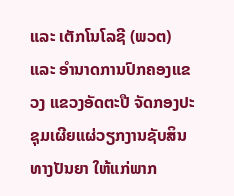ແລະ ເຕັກໂນໂລຊີ (ພວຕ) ແລະ ອຳນາດການປົກຄອງແຂວງ ແຂວງອັດຕະປື ຈັດກອງປະຊຸມເຜີຍແຜ່ວຽກງານຊັບສິນທາງປັນຍາ ໃຫ້ແກ່ພາກ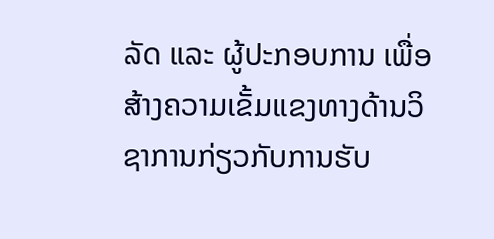ລັດ ແລະ ຜູ້ປະກອບການ ເພື່ອສ້າງຄວາມເຂັ້ມແຂງທາງດ້ານວິຊາການກ່ຽວກັບການຮັບ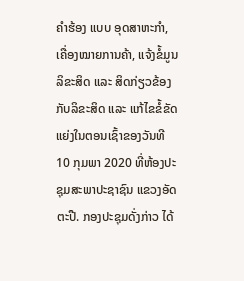ຄໍາຮ້ອງ ແບບ ອຸດສາຫະກຳ, ເຄື່ອງໝາຍການຄ້າ, ແຈ້ງຂໍ້ມູນລິຂະສິດ ແລະ ສິດກ່ຽວຂ້ອງກັບລິຂະສິດ ແລະ ແກ້ໄຂຂໍ້ຂັດແຍ່ງໃນຕອນເຊົ້າຂອງວັນທີ 10 ກຸມພາ 2020 ທີ່ຫ້ອງປະຊຸມສະພາປະຊາຊົນ ແຂວງອັດຕະປື. ກອງປະຊຸມດັ່ງກ່າວ ໄດ້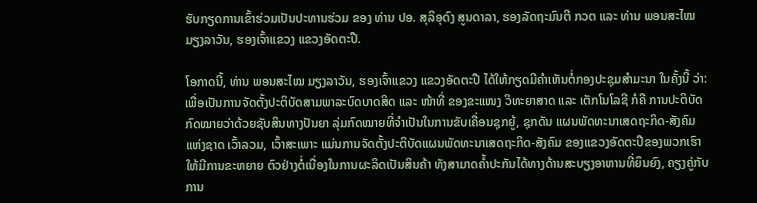ຮັບກຽດການເຂົ້າຮ່ວມເປັນປະທານຮ່ວມ ຂອງ ທ່ານ ປອ. ສຸລິອຸດົງ ສູນດາລາ, ຮອງລັດຖະມົນຕີ ກວຕ ແລະ ທ່ານ ພອນສະໄໝ ມຽງລາວັນ, ຮອງເຈົ້າແຂວງ ແຂວງອັດຕະປື.

ໂອກາດນີ້, ທ່ານ ພອນສະໄໝ ມຽງລາວັນ, ຮອງເຈົ້າແຂວງ ແຂວງອັດຕະປື ໄດ້ໃຫ້ກຽດມີຄຳເຫັນຕໍ່ກອງປະຊຸມສຳມະນາ ໃນຄັ້ງນີ້ ວ່າ: ເພື່ອເປັນການຈັດຕັ້ງປະຕິບັດສາມພາລະບົດບາດສິດ ແລະ ໜ້າທີ່ ຂອງຂະແໜງ ວິທະຍາສາດ ແລະ ເຕັກໂນໂລຊີ ກໍຄື ການປະຕິບັດກົດໝາຍວ່າດ້ວຍຊັບສິນທາງປັນຍາ ລຸ່ມກົດໝາຍທີ່ຈຳເປັນໃນການຂັບເຄື່ອນຊຸກຍູ້, ຊຸກດັນ ແຜນພັດທະນາເສດຖະກິດ-ສັງຄົມແຫ່ງຊາດ ເວົ້າລວມ, ເວົ້າສະເພາະ ແມ່ນການຈັດຕັ້ງປະຕິບັດແຜນພັດທະນາເສດຖະກິດ-ສັງຄົມ ຂອງແຂວງອັດຕະປືຂອງພວກເຮົາ ໃຫ້ມີການຂະຫຍາຍ ຕົວຢ່າງຕໍ່ເນື່ອງໃນການຜະລິດເປັນສິນຄ້າ ທັງສາມາດຄໍ້າປະກັນໄດ້ທາງດ້ານສະບຽງອາຫານທີ່ຍຶນຍົງ, ຄຽງຄູ່ກັບການ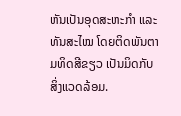ຫັນເປັນອຸດສະຫະກຳ ແລະ ທັນສະໄໝ ໂດຍຕິດພັນຕາມທິດສີຂຽວ ເປັນມິດກັບສິ່ງແວດລ້ອມ.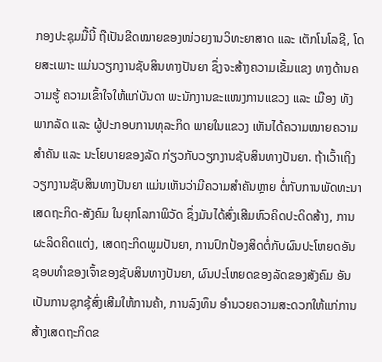ກອງປະຊຸມມື້ນີ້ ຖືເປັນຂີດໝາຍຂອງໜ່ວຍງານວິທະຍາສາດ ແລະ ເຕັກໂນໂລຊີ, ໂດຍສະເພາະ ແມ່ນວຽກງານຊັບສິນທາງປັນຍາ ຊຶ່ງຈະສ້າງຄວາມເຂັ້ມແຂງ ທາງດ້ານຄວາມຮູ້ ຄວາມເຂົ້າໃຈໃຫ້ແກ່ບັນດາ ພະນັກງານຂະແໜງການແຂວງ ແລະ ເມືອງ ທັງພາກລັດ ແລະ ຜູ້ປະກອບການທຸລະກິດ ພາຍໃນແຂວງ ເຫັນໄດ້ຄວາມໝາຍຄວາມສຳຄັນ ແລະ ນະໂຍບາຍຂອງລັດ ກ່ຽວກັບວຽກງານຊັບສິນທາງປັນຍາ. ຖ້າເວົ້າເຖິງວຽກງານຊັບສິນທາງປັນຍາ ແມ່ນເຫັນວ່າມີຄວາມສຳຄັນຫຼາຍ ຕໍ່ກັບການພັດທະນາເສດຖະກິດ-ສັງຄົມ ໃນຍຸກໂລກາພິວັດ ຊຶ່ງມັນໄດ້ສົ່ງເສີມຫົວຄິດປະດິດສ້າງ, ການຜະລິດຄິດແຕ່ງ, ເສດຖະກິດພູມປັນຍາ, ການປົກປ້ອງສິດຕໍ່ກັບຜົນປະໂຫຍດອັນຊອບທຳຂອງເຈົ້າຂອງຊັບສິນທາງປັນຍາ, ຜົນປະໂຫຍດຂອງລັດຂອງສັງຄົມ ອັນເປັນການຊຸກຊຸ້ສົ່ງເສີມໃຫ້ການຄ້າ, ການລົງທຶນ ອຳນວຍຄວາມສະດວກໃຫ້ແກ່ການສ້າງເສດຖະກິດຂ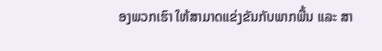ອງພວກເຮົາ ໃຫ້ສາມາດແຂ່ງຂັນກັບພາກພື້ນ ແລະ ສາ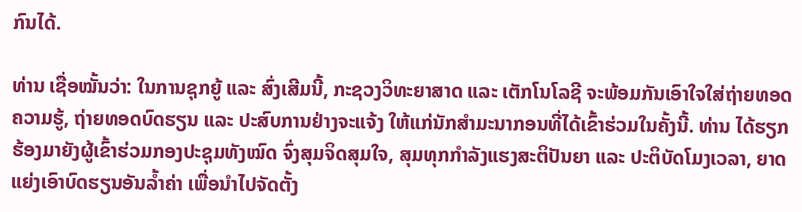ກົນໄດ້.

ທ່ານ ເຊື່ອໝັ້ນວ່າ: ໃນການຊຸກຍູ້ ແລະ ສົ່ງເສີມນີ້, ກະຊວງວິທະຍາສາດ ແລະ ເຕັກໂນໂລຊີ ຈະພ້ອມກັນເອົາໃຈໃສ່ຖ່າຍທອດຄວາມຮູ້, ຖ່າຍທອດບົດຮຽນ ແລະ ປະສົບການຢ່າງຈະແຈ້ງ ໃຫ້ແກ່ນັກສຳມະນາກອນທີ່ໄດ້ເຂົ້າຮ່ວມໃນຄັ້ງນີ້. ທ່ານ ໄດ້ຮຽກຮ້ອງມາຍັງຜູ້ເຂົ້າຮ່ວມກອງປະຊຸມທັງໝົດ ຈົ່ງສຸມຈິດສຸມໃຈ, ສຸມທຸກກຳລັງແຮງສະຕິປັນຍາ ແລະ ປະຕິບັດໂມງເວລາ, ຍາດແຍ່ງເອົາບົດຮຽນອັນລໍ້າຄ່າ ເພື່ອນຳໄປຈັດຕັ້ງ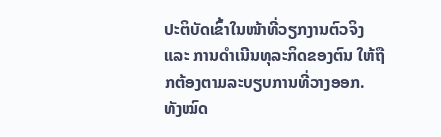ປະຕິບັດເຂົ້າໃນໜ້າທີ່ວຽກງານຕົວຈິງ ແລະ ການດຳເນີນທຸລະກິດຂອງຕົນ ໃຫ້ຖືກຕ້ອງຕາມລະບຽບການທີ່ວາງອອກ. ທັງໝົດ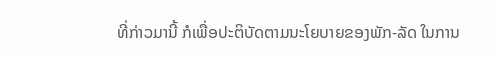ທີ່ກ່າວມານີ້ ກໍເພື່ອປະຕິບັດຕາມນະໂຍບາຍຂອງພັກ-ລັດ ໃນການ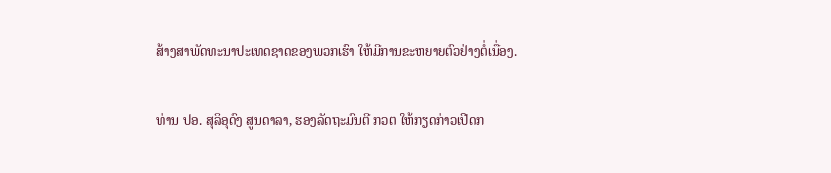ສ້າງສາພັດທະນາປະເທດຊາດຂອງພວກເຮົາ ໃຫ້ມີການຂະຫຍາຍຕົວຢ່າງຕໍ່ເນື່ອງ.

ທ່ານ ປອ. ສຸລິອຸດົງ ສູນດາລາ, ຮອງລັດຖະມົນຕີ ກວຕ ໃຫ້ກຽດກ່າວເປີດກ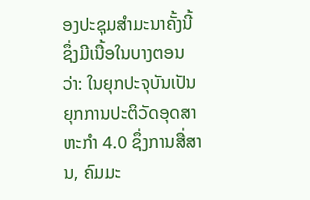ອງປະຊຸມສໍາມະນາຄັ້ງນີ້ ຊຶ່ງມີເນື້ອໃນບາງຕອນວ່າ: ໃນຍຸກປະຈຸບັນເປັນຍຸກການປະຕິວັດອຸດສາຫະກໍາ 4.0 ຊຶ່ງການສື່ສານ, ຄົມມະ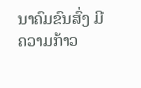ນາຄົມຂົນສົ່ງ ມີຄວາມກ້າວ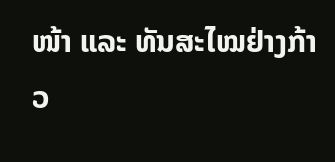ໜ້າ ແລະ ທັນສະໄໝຢ່າງກ້າວ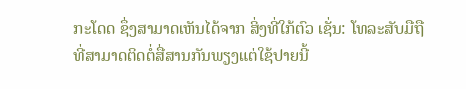ກະໂດດ ຊຶ່ງສາມາດເຫັນໄດ້ຈາກ ສິ່ງທີ່ໃກ້ຕົວ ເຊັ່ນ: ໂທລະສັບມືຖື ທີ່ສາມາດຕິດຕໍ່ສື່ສານກັນພຽງແຕ່ໃຊ້ປາຍນີ້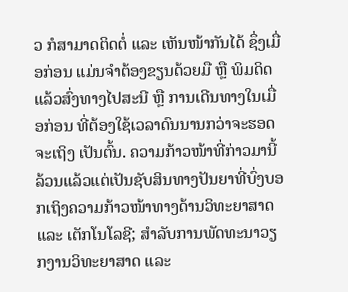ວ ກໍສາມາດຕິດຕໍ່ ແລະ ເຫັນໜ້າກັນໄດ້ ຊຶ່ງເມື່ອກ່ອນ ແມ່ນຈຳຕ້ອງຂຽນດ້ວຍມື ຫຼື ພິມດິດ ແລ້ວສົ່ງທາງໄປສະນີ ຫຼື ການເດີນທາງໃນເມື່ອກ່ອນ ທີ່ຕ້ອງໃຊ້ເວລາດົນນານກວ່າຈະຮອດຈະເຖິງ ເປັນຕົ້ນ. ຄວາມກ້າວໜ້າທີ່ກ່າວມານີ້ ລ້ວນແລ້ວແຕ່ເປັນຊັບສິນທາງປັນຍາທີ່ບົ່ງບອກເຖິງຄວາມກ້າວໜ້າທາງດ້ານວິທະຍາສາດ ແລະ ເຕັກໂນໂລຊີ; ສຳລັບການພັດທະນາວຽກງານວິທະຍາສາດ ແລະ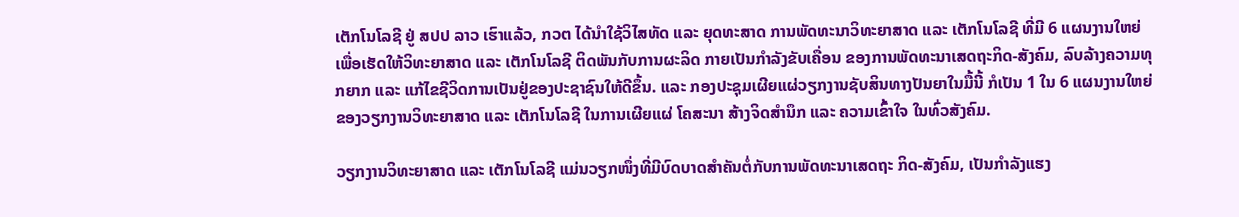ເຕັກໂນໂລຊີ ຢູ່ ສປປ ລາວ ເຮົາແລ້ວ, ກວຕ ໄດ້ນຳໃຊ້ວິໄສທັດ ແລະ ຍຸດທະສາດ ການພັດທະນາວິທະຍາສາດ ແລະ ເຕັກໂນໂລຊີ ທີ່ມີ 6 ແຜນງານໃຫຍ່ ເພື່ອເຮັດໃຫ້ວິທະຍາສາດ ແລະ ເຕັກໂນໂລຊີ ຕິດພັນກັບການຜະລິດ ກາຍເປັນກຳລັງຂັບເຄື່ອນ ຂອງການພັດທະນາເສດຖະກິດ-ສັງຄົມ, ລົບລ້າງຄວາມທຸກຍາກ ແລະ ແກ້ໄຂຊີວິດການເປັນຢູ່ຂອງປະຊາຊົນໃຫ້ດີຂຶ້ນ. ແລະ ກອງປະຊຸມເຜີຍແຜ່ວຽກງານຊັບສິນທາງປັນຍາໃນມື້ນີ້ ກໍເປັນ 1 ໃນ 6 ແຜນງານໃຫຍ່ ຂອງວຽກງານວິທະຍາສາດ ແລະ ເຕັກໂນໂລຊີ ໃນການເຜີຍແຜ່ ໂຄສະນາ ສ້າງຈິດສຳນຶກ ແລະ ຄວາມເຂົ້າໃຈ ໃນທົ່ວສັງຄົມ.

ວຽກງານວິທະຍາສາດ ແລະ ເຕັກໂນໂລຊີ ແມ່ນວຽກໜຶ່ງທີ່ມີບົດບາດສຳຄັນຕໍ່ກັບການພັດທະນາເສດຖະ ກິດ-ສັງຄົມ, ເປັນກໍາລັງແຮງ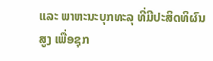ແລະ ພາຫະນະບຸກທະລຸ ທີ່ມີປະສິດທິຜົນສູງ ເພື່ອຊຸກ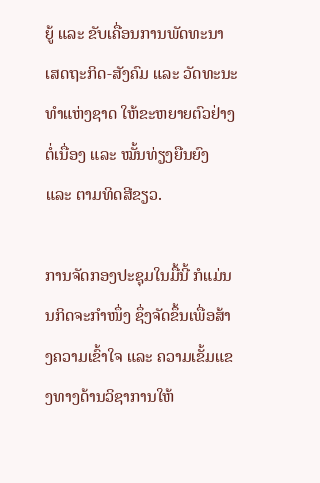ຍູ້ ແລະ ຂັບເຄື່ອນການພັດທະນາເສດຖະກິດ-ສັງຄົມ ແລະ ວັດທະນະທຳແຫ່ງຊາດ ໃຫ້ຂະຫຍາຍຕົວຢ່າງຕໍ່ເນື່ອງ ແລະ ໝັ້ນທ່ຽງຍືນຍົງ ແລະ ຕາມທິດສີຂຽວ.

ການຈັດກອງປະຊຸມໃນມື້ນີ້ ກໍແມ່ນນກິດຈະກຳໜຶ່ງ ຊຶ່ງຈັດຂຶ້ນເພື່ອສ້າງຄວາມເຂົ້າໃຈ ແລະ ຄວາມເຂັ້ມແຂງທາງດ້ານວິຊາການໃຫ້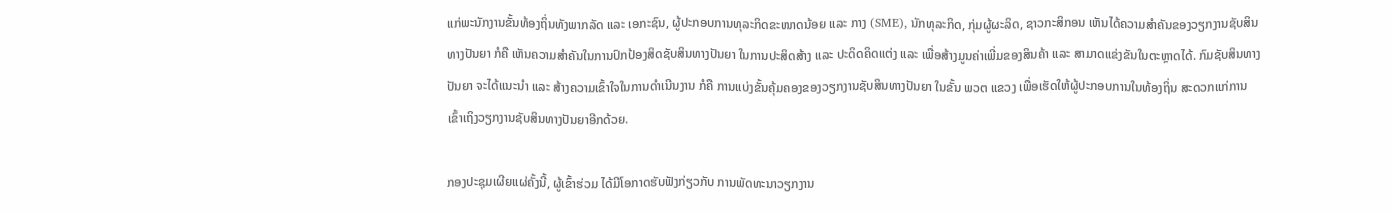ແກ່ພະນັກງານຂັ້ນທ້ອງຖິ່ນທັງພາກລັດ ແລະ ເອກະຊົນ, ຜູ້ປະກອບການທຸລະກິດຂະໜາດນ້ອຍ ແລະ ກາງ (SME), ນັກທຸລະກິດ, ກຸ່ມຜູ້ຜະລິດ, ຊາວກະສິກອນ ເຫັນໄດ້ຄວາມສໍາຄັນຂອງວຽກງານຊັບສິນທາງປັນຍາ ກໍຄື ເຫັນຄວາມສຳຄັນໃນການປົກປ້ອງສິດຊັບສິນທາງປັນຍາ ໃນການປະສິດສ້າງ ແລະ ປະດິດຄິດແຕ່ງ ແລະ ເພື່ອສ້າງມູນຄ່າເພີ່ມຂອງສິນຄ້າ ແລະ ສາມາດແຂ່ງຂັນໃນຕະຫຼາດໄດ້. ກົມຊັບສິນທາງປັນຍາ ຈະໄດ້ແນະນຳ ແລະ ສ້າງຄວາມເຂົ້າໃຈໃນການດຳເນີນງານ ກໍຄື ການແບ່ງຂັ້ນຄຸ້ມຄອງຂອງວຽກງານຊັບສິນທາງປັນຍາ ໃນຂັ້ນ ພວຕ ແຂວງ ເພື່ອເຮັດໃຫ້ຜູ້ປະກອບການໃນທ້ອງຖິ່ນ ສະດວກແກ່ການເຂົ້າເຖິງວຽກງານຊັບສິນທາງປັນຍາອີກດ້ວຍ.

ກອງປະຊຸມເຜີຍແຜ່ຄັ້ງນີ້, ຜູ້ເຂົ້າຮ່ວມ ໄດ້ມີໂອກາດຮັບຟັງກ່ຽວກັບ ການພັດທະນາວຽກງານ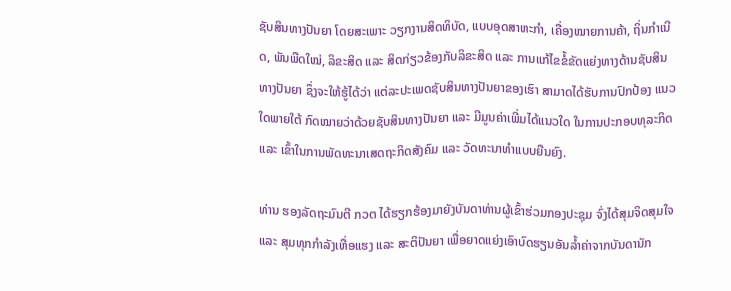ຊັບສິນທາງປັນຍາ ໂດຍສະເພາະ ວຽກງານສິດທິບັດ, ແບບອຸດສາຫະກຳ, ເຄື່ອງໝາຍການຄ້າ, ຖິ່ນກຳເນີດ, ພັນພືດໃໝ່, ລິຂະສິດ ແລະ ສິດກ່ຽວຂ້ອງກັບລິຂະສິດ ແລະ ການແກ້ໄຂຂໍ້ຂັດແຍ່ງທາງດ້ານຊັບສິນທາງປັນຍາ ຊຶ່ງຈະໃຫ້ຮູ້ໄດ້ວ່າ ແຕ່ລະປະເພດຊັບສິນທາງປັນຍາຂອງເຮົາ ສາມາດໄດ້ຮັບການປົກປ້ອງ ແນວໃດພາຍໃຕ້ ກົດໝາຍວ່າດ້ວຍຊັບສິນທາງປັນຍາ ແລະ ມີມູນຄ່າເພີ່ມໄດ້ແນວໃດ ໃນການປະກອບທຸລະກິດ ແລະ ເຂົ້າໃນການພັດທະນາເສດຖະກິດສັງຄົມ ແລະ ວັດທະນາທໍາແບບຍືນຍົງ.

ທ່ານ ຮອງລັດຖະມົນຕີ ກວຕ ໄດ້ຮຽກຮ້ອງມາຍັງບັນດາທ່ານຜູ້ເຂົ້າຮ່ວມກອງປະຊຸມ ຈົ່ງໄດ້ສຸມຈິດສຸມໃຈ ແລະ ສຸມທຸກກຳລັງເຫື່ອແຮງ ແລະ ສະຕິປັນຍາ ເພື່ອຍາດແຍ່ງເອົາບົດຮຽນອັນລ້ຳຄ່າຈາກບັນດານັກ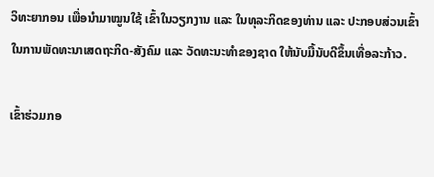ວິທະຍາກອນ ເພື່ອນຳມາໝູນໃຊ້ ເຂົ້າໃນວຽກງານ ແລະ ໃນທຸລະກິດຂອງທ່ານ ແລະ ປະກອບສ່ວນເຂົ້າໃນການພັດທະນາເສດຖະກິດ-ສັງຄົມ ແລະ ວັດທະນະທໍາຂອງຊາດ ໃຫ້ນັບມື້ນັບດີຂຶ້ນເທື່ອລະກ້າວ.

ເຂົ້າຮ່ວມກອ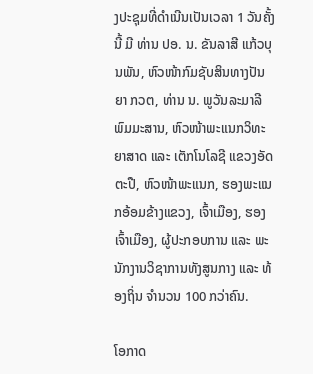ງປະຊຸມທີ່ດຳເນີນເປັນເວລາ 1 ວັນຄັ້ງນີ້ ມີ ທ່ານ ປອ. ນ. ຂັນລາສີ ແກ້ວບຸນພັນ, ຫົວໜ້າກົມຊັບສິນທາງປັນຍາ ກວຕ, ທ່ານ ນ. ພູວັນລະມາລີ ພົມມະສານ, ຫົວໜ້າພະແນກວິທະຍາສາດ ແລະ ເຕັກໂນໂລຊີ ແຂວງອັດຕະປື, ຫົວໜ້າພະແນກ, ຮອງພະແນກອ້ອມຂ້າງແຂວງ, ເຈົ້າເມືອງ, ຮອງເຈົ້າເມືອງ, ຜູ້ປະກອບການ ແລະ ພະນັກງານວິຊາການທັງສູນກາງ ແລະ ທ້ອງຖິ່ນ ຈຳນວນ 100 ກວ່າຄົນ.

ໂອກາດ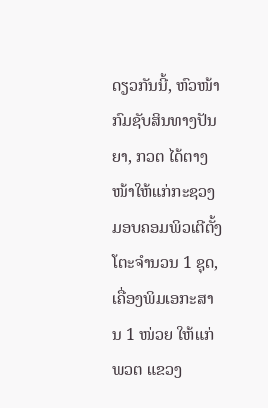ດຽວກັນນີ້, ຫົວໜ້າກົມຊັບສິນທາງປັນຍາ, ກວຕ ໄດ້ຕາງໜ້າໃຫ້ແກ່ກະຊວງ ມອບຄອມພິວເຕີຕັ້ງໂຕະຈຳນວນ 1 ຊຸດ, ເຄື່ອງພິມເອກະສານ 1 ໜ່ວຍ ໃຫ້ແກ່ ພວຕ ແຂວງ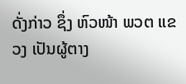ດັ່ງກ່າວ ຊຶ່ງ ຫົວໜ້າ ພວຕ ແຂວງ ເປັນຜູ້ຕາງ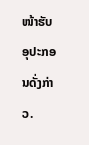ໜ້າຮັບອຸປະກອນດັ່ງກ່າວ.